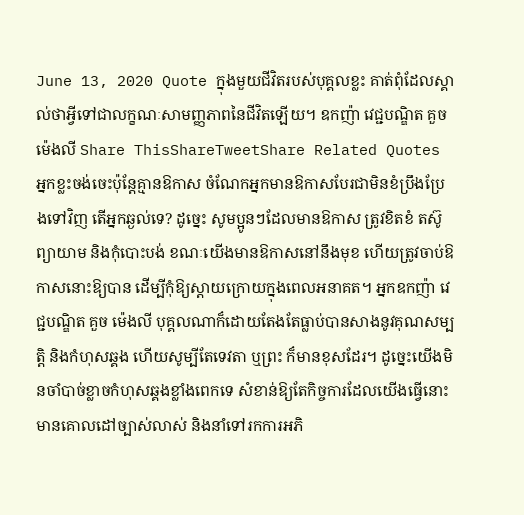June 13, 2020 Quote ក្នុងមួយជីវិតរបស់បុគ្គលខ្លះ គាត់ពុំដែលស្គាល់ថាអ្វីទៅជាលក្ខណៈសាមញ្ញភាពនៃជីវិតឡើយ។ ឧកញ៉ា វេជ្ជបណ្ឌិត គួច ម៉េងលី Share ThisShareTweetShare Related Quotes អ្នកខ្លះចង់ចេះប៉ុន្តែគ្មានឱកាស ចំណែកអ្នកមានឱកាសបែរជាមិនខំប្រឹងប្រែងទៅវិញ តើអ្នកឆ្ងល់ទេ? ដូច្នេះ សូមប្អូនៗដែលមានឱកាស ត្រូវខិតខំ តស៊ូ ព្យាយាម និងកុំបោះបង់ ខណៈយើងមានឱកាសនៅនឹងមុខ ហើយត្រូវចាប់ឱកាសនោះឱ្យបាន ដើម្បីកុំឱ្យស្តាយក្រោយក្នុងពេលអនាគត។ អ្នកឧកញ៉ា វេជ្ជបណ្ឌិត គួច ម៉េងលី បុគ្គលណាក៏ដោយតែងតែធ្លាប់បានសាងនូវគុណសម្បត្តិ និងកំហុសឆ្គង ហើយសូម្បីតែទេវតា ឬព្រះ ក៏មានខុសដែរ។ ដូច្នេះយើងមិនចាំបាច់ខ្លាចកំហុសឆ្គងខ្លាំងពេកទេ សំខាន់ឱ្យតែកិច្ចការដែលយើងធ្វើនោះមានគោលដៅច្បាស់លាស់ និងនាំទៅរកការអភិ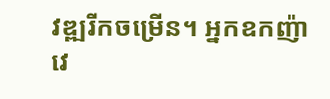វឌ្ឍរីកចម្រើន។ អ្នកឧកញ៉ា វេ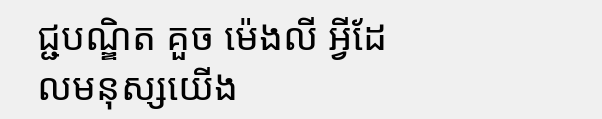ជ្ជបណ្ឌិត គួច ម៉េងលី អ្វីដែលមនុស្សយើង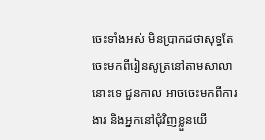ចេះទាំងអស់ មិនប្រាកដថាសុទ្ធតែចេះមកពីរៀនសូត្រនៅតាមសាលានោះទេ ជួនកាល អាចចេះមកពីការងារ និងអ្នកនៅជុំវិញខ្លួនយើ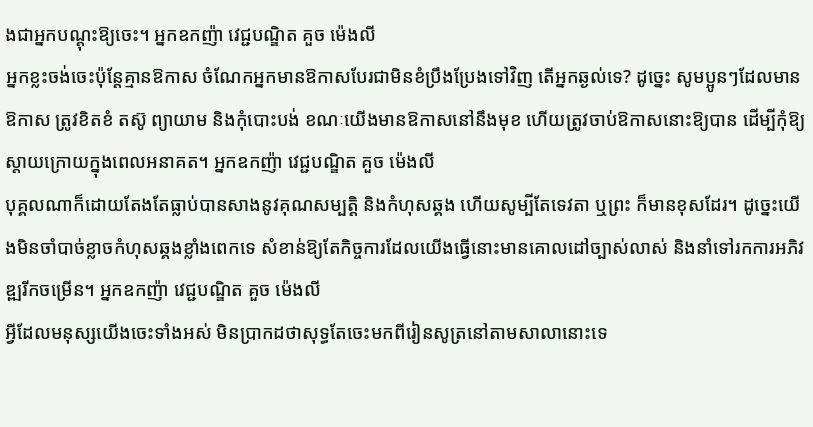ងជាអ្នកបណ្តុះឱ្យចេះ។ អ្នកឧកញ៉ា វេជ្ជបណ្ឌិត គួច ម៉េងលី
អ្នកខ្លះចង់ចេះប៉ុន្តែគ្មានឱកាស ចំណែកអ្នកមានឱកាសបែរជាមិនខំប្រឹងប្រែងទៅវិញ តើអ្នកឆ្ងល់ទេ? ដូច្នេះ សូមប្អូនៗដែលមានឱកាស ត្រូវខិតខំ តស៊ូ ព្យាយាម និងកុំបោះបង់ ខណៈយើងមានឱកាសនៅនឹងមុខ ហើយត្រូវចាប់ឱកាសនោះឱ្យបាន ដើម្បីកុំឱ្យស្តាយក្រោយក្នុងពេលអនាគត។ អ្នកឧកញ៉ា វេជ្ជបណ្ឌិត គួច ម៉េងលី
បុគ្គលណាក៏ដោយតែងតែធ្លាប់បានសាងនូវគុណសម្បត្តិ និងកំហុសឆ្គង ហើយសូម្បីតែទេវតា ឬព្រះ ក៏មានខុសដែរ។ ដូច្នេះយើងមិនចាំបាច់ខ្លាចកំហុសឆ្គងខ្លាំងពេកទេ សំខាន់ឱ្យតែកិច្ចការដែលយើងធ្វើនោះមានគោលដៅច្បាស់លាស់ និងនាំទៅរកការអភិវឌ្ឍរីកចម្រើន។ អ្នកឧកញ៉ា វេជ្ជបណ្ឌិត គួច ម៉េងលី
អ្វីដែលមនុស្សយើងចេះទាំងអស់ មិនប្រាកដថាសុទ្ធតែចេះមកពីរៀនសូត្រនៅតាមសាលានោះទេ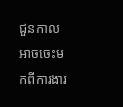ជួនកាល អាចចេះមកពីការងារ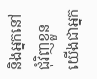និងអ្នកនៅជុំវិញខ្លួនយើងជាអ្នក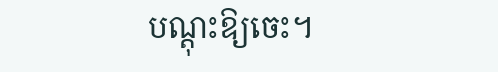បណ្តុះឱ្យចេះ។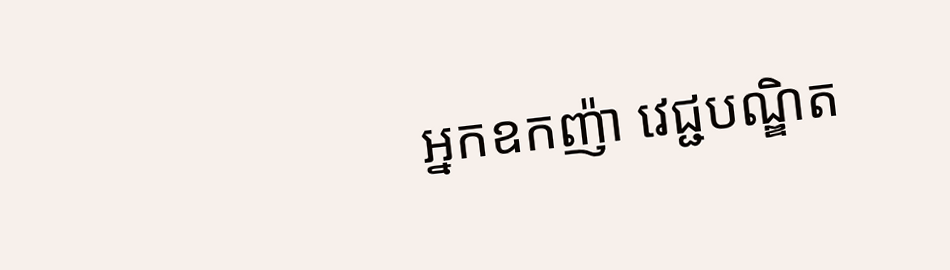អ្នកឧកញ៉ា វេជ្ជបណ្ឌិត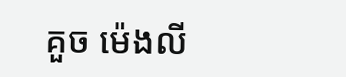គួច ម៉េងលី